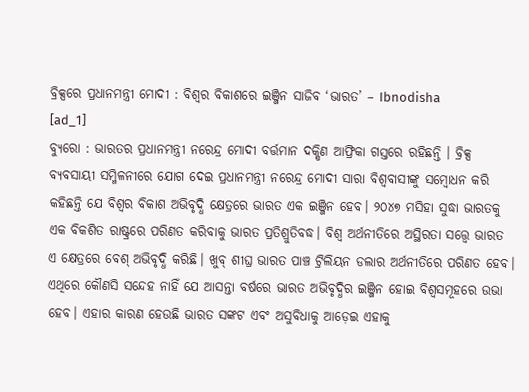ବ୍ରିକ୍ସରେ ପ୍ରଧାନମନ୍ତ୍ରୀ ମୋଦୀ : ବିଶ୍ୱର ବିକାଶରେ ଇଞ୍ଜିନ ସାଜିବ ‘ଭାରତ’ – Ibnodisha
[ad_1]
ବ୍ୟୁରୋ : ଭାରତର ପ୍ରଧାନମନ୍ତ୍ରୀ ନରେନ୍ଦ୍ର ମୋଦୀ ବର୍ତ୍ତମାନ ଦକ୍ଷିଣ ଆଫ୍ରିକା ଗସ୍ତରେ ରହିଛନ୍ତି । ବ୍ରିକ୍ସ ବ୍ୟବସାୟୀ ସମ୍ମିଳନୀରେ ଯୋଗ ଦେଇ ପ୍ରଧାନମନ୍ତ୍ରୀ ନରେନ୍ଦ୍ର ମୋଦୀ ସାରା ବିଶ୍ୱବାସୀଙ୍କୁ ସମ୍ବୋଧନ କରି କହିଛନ୍ତି ଯେ ବିଶ୍ୱର ବିକାଶ ଅଭିବୃଦ୍ଧି କ୍ଷେତ୍ରରେ ଭାରତ ଏକ ଇଞ୍ଜିନ ହେବ। ୨୦୪୭ ମସିହା ସୁଦ୍ଧା ଭାରତକୁ ଏକ ବିକଶିତ ରାଷ୍ଟ୍ରରେ ପରିଣତ କରିବାକୁ ଭାରତ ପ୍ରତିଶ୍ରୁତିବଦ୍ଧ। ବିଶ୍ବ ଅର୍ଥନୀତିରେ ଅସ୍ଥିରତା ସତ୍ତ୍ବେ ଭାରତ ଏ କ୍ଷେତ୍ରରେ ବେଶ୍ ଅଭିବୃଦ୍ଧି କରିଛି। ଖୁବ୍ ଶୀଘ୍ର ଭାରତ ପାଞ୍ଚ ଟ୍ରିଲିୟନ ଡଲାର ଅର୍ଥନୀତିରେ ପରିଣତ ହେବ। ଏଥିରେ କୌଣସି ସନ୍ଦେହ ନାହିଁ ଯେ ଆସନ୍ତା ବର୍ଷରେ ଭାରତ ଅଭିବୃଦ୍ଧିର ଇଞ୍ଜିନ ହୋଇ ବିଶ୍ବସମୂହରେ ଉଭା ହେବ। ଏହାର କାରଣ ହେଉଛି ଭାରତ ସଙ୍କଟ ଏବଂ ଅସୁବିଧାକୁ ଆଡ଼େଇ ଏହାକୁ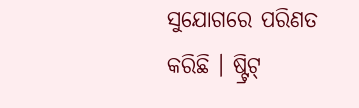ସୁଯୋଗରେ ପରିଣତ କରିଛି । ଷ୍ଟ୍ରିଟ୍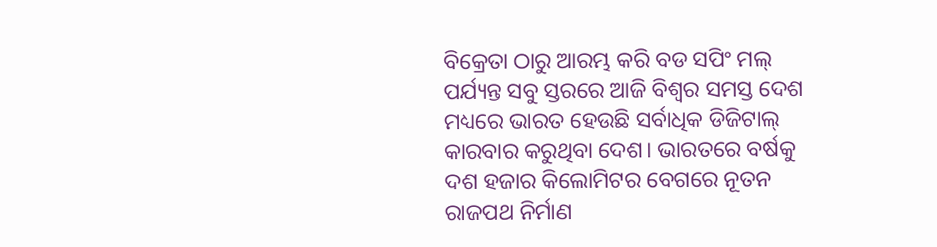ବିକ୍ରେତା ଠାରୁ ଆରମ୍ଭ କରି ବଡ ସପିଂ ମଲ୍ ପର୍ଯ୍ୟନ୍ତ ସବୁ ସ୍ତରରେ ଆଜି ବିଶ୍ବର ସମସ୍ତ ଦେଶ ମଧ୍ୟରେ ଭାରତ ହେଉଛି ସର୍ବାଧିକ ଡିଜିଟାଲ୍ କାରବାର କରୁଥିବା ଦେଶ। ଭାରତରେ ବର୍ଷକୁ ଦଶ ହଜାର କିଲୋମିଟର ବେଗରେ ନୂତନ ରାଜପଥ ନିର୍ମାଣ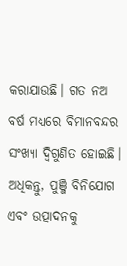କରାଯାଉଛି। ଗତ ନଅ ବର୍ଷ ମଧ୍ୟରେ ବିମାନବନ୍ଦର ସଂଖ୍ୟା ଦ୍ୱିଗୁଣିତ ହୋଇଛି। ଅଧିକନ୍ତୁ, ପୁଞ୍ଜି ବିନିଯୋଗ ଏବଂ ଉତ୍ପାଦନକୁ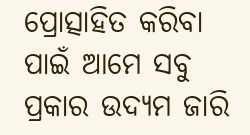ପ୍ରୋତ୍ସାହିତ କରିବା ପାଇଁ ଆମେ ସବୁ ପ୍ରକାର ଉଦ୍ୟମ ଜାରି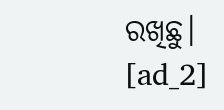ରଖିଛୁ।
[ad_2]